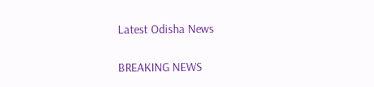Latest Odisha News

BREAKING NEWS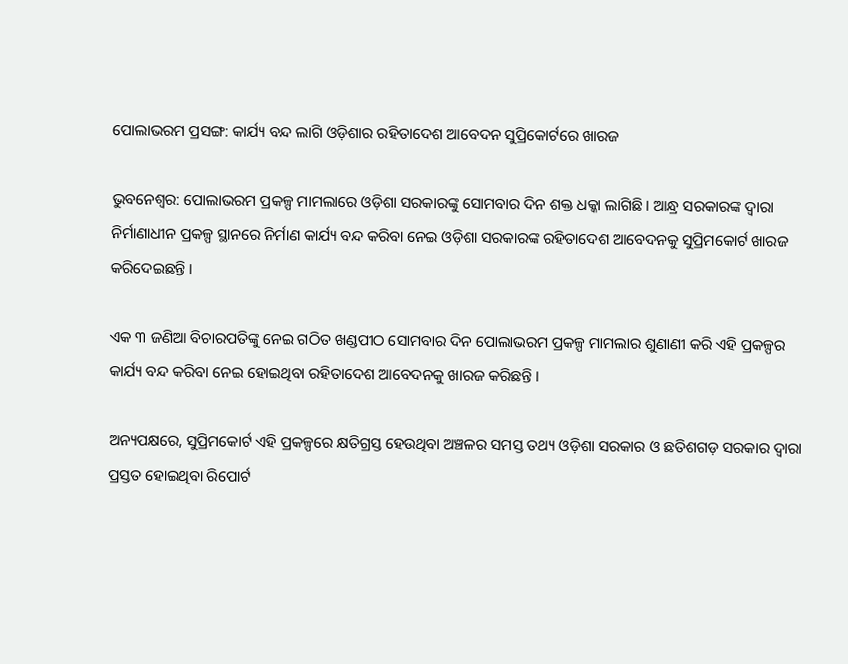ପୋଲାଭରମ ପ୍ରସଙ୍ଗ: କାର୍ଯ୍ୟ ବନ୍ଦ ଲାଗି ଓଡ଼ିଶାର ରହିତାଦେଶ ଆବେଦନ ସୁପ୍ରିକୋର୍ଟରେ ଖାରଜ

ଭୁବନେଶ୍ୱର: ପୋଲାଭରମ ପ୍ରକଳ୍ପ ମାମଲାରେ ଓଡ଼ିଶା ସରକାରଙ୍କୁ ସୋମବାର ଦିନ ଶକ୍ତ ଧକ୍କା ଲାଗିଛି । ଆନ୍ଧ୍ର ସରକାରଙ୍କ ଦ୍ୱାରା ନିର୍ମାଣାଧୀନ ପ୍ରକଳ୍ପ ସ୍ଥାନରେ ନିର୍ମାଣ କାର୍ଯ୍ୟ ବନ୍ଦ କରିବା ନେଇ ଓଡ଼ିଶା ସରକାରଙ୍କ ରହିତାଦେଶ ଆବେଦନକୁ ସୁପ୍ରିମକୋର୍ଟ ଖାରଜ କରିଦେଇଛନ୍ତି ।

ଏକ ୩ ଜଣିଆ ବିଚାରପତିଙ୍କୁ ନେଇ ଗଠିତ ଖଣ୍ଡପୀଠ ସୋମବାର ଦିନ ପୋଲାଭରମ ପ୍ରକଳ୍ପ ମାମଲାର ଶୁଣାଣୀ କରି ଏହି ପ୍ରକଳ୍ପର କାର୍ଯ୍ୟ ବନ୍ଦ କରିବା ନେଇ ହୋଇଥିବା ରହିତାଦେଶ ଆବେଦନକୁ ଖାରଜ କରିଛନ୍ତି ।

ଅନ୍ୟପକ୍ଷରେ, ସୁପ୍ରିମକୋର୍ଟ ଏହି ପ୍ରକଳ୍ପରେ କ୍ଷତିଗ୍ରସ୍ତ ହେଉଥିବା ଅଞ୍ଚଳର ସମସ୍ତ ତଥ୍ୟ ଓଡ଼ିଶା ସରକାର ଓ ଛତିଶଗଡ଼ ସରକାର ଦ୍ୱାରା ପ୍ରସ୍ତତ ହୋଇଥିବା ରିପୋର୍ଟ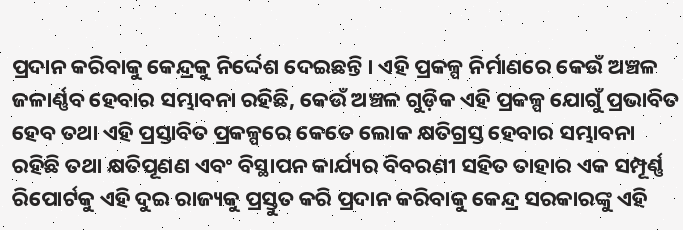ପ୍ରଦାନ କରିବାକୁ କେନ୍ଦ୍ରକୁ ନିର୍ଦ୍ଦେଶ ଦେଇଛନ୍ତି । ଏହି ପ୍ରକଳ୍ପ ନିର୍ମାଣରେ କେଉଁ ଅଞ୍ଚଳ ଜଳାର୍ଣ୍ଣବ ହେବାର ସମ୍ଭାବନା ରହିଛି, କେଉଁ ଅଞ୍ଚଳ ଗୁଡ଼ିକ ଏହି ପ୍ରକଳ୍ପ ଯୋଗୁଁ ପ୍ରଭାବିତ ହେବ ତଥା ଏହି ପ୍ରସ୍ତାବିତ ପ୍ରକଳ୍ପରେ କେତେ ଲୋକ କ୍ଷତିଗ୍ରସ୍ତ ହେବାର ସମ୍ଭାବନା ରହିଛି ତଥା କ୍ଷତିପୂଣଣ ଏବଂ ବିସ୍ଥାପନ କାର୍ଯ୍ୟର ବିବରଣୀ ସହିତ ତାହାର ଏକ ସମ୍ପୂର୍ଣ୍ଣ ରିପୋର୍ଟକୁ ଏହି ଦୁଇ ରାଜ୍ୟକୁ ପ୍ରସ୍ତୁତ କରି ପ୍ରଦାନ କରିବାକୁ କେନ୍ଦ୍ର ସରକାରଙ୍କୁ ଏହି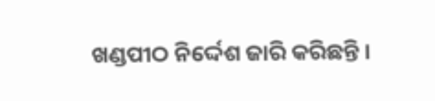ଖଣ୍ଡପୀଠ ନିର୍ଦ୍ଦେଶ ଜାରି କରିଛନ୍ତି ।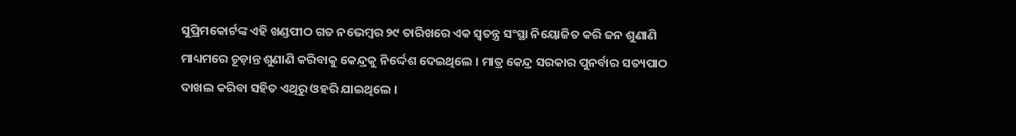ସୁପ୍ରିମକୋର୍ଟଙ୍କ ଏହି ଖଣ୍ଡପୀଠ ଗତ ନଭେମ୍ବର ୨୯ ତାରିଖରେ ଏକ ସ୍ୱତନ୍ତ୍ର ସଂସ୍ଥା ନିୟୋଜିତ କରି ଜନ ଶୁଣାଣି ମାଧ୍ୟମରେ ଚୂଡ଼ାନ୍ତ ଶୁଣାଣି କରିବାକୁ କେନ୍ଦ୍ରକୁ ନିର୍ଦ୍ଦେଶ ଦେଇଥିଲେ । ମାତ୍ର କେନ୍ଦ୍ର ସରକାର ପୁନର୍ବାର ସତ୍ୟପାଠ ଦାଖଲ କରିବା ସହିତ ଏଥିରୁ ଓହରି ଯାଇଥିଲେ ।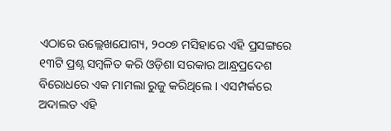ଏଠାରେ ଉଲ୍ଲେଖଯୋଗ୍ୟ, ୨୦୦୭ ମସିହାରେ ଏହି ପ୍ରସଙ୍ଗରେ ୧୩ଟି ପ୍ରଶ୍ନ ସମ୍ବଳିତ କରି ଓଡ଼ିଶା ସରକାର ଆନ୍ଧ୍ରପ୍ରଦେଶ ବିରୋଧରେ ଏକ ମାମଲା ରୁଜୁ କରିଥିଲେ । ଏସମ୍ପର୍କରେ ଅଦାଲତ ଏହି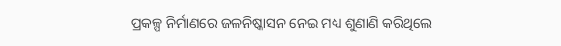ପ୍ରକଳ୍ପ ନିର୍ମାଣରେ ଜଳନିଷ୍କାସନ ନେଇ ମଧ୍ୟ ଶୁଣାଣି କରିଥିଲେ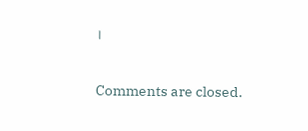।

Comments are closed.